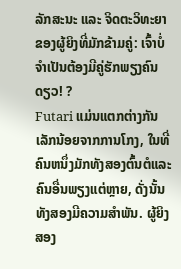ລັກສະນະ ແລະ ຈິດຕະວິທະຍາຂອງຜູ້ຍິງທີ່ມັກຂ້າມຄູ່: ເຈົ້າບໍ່ຈຳເປັນຕ້ອງມີຄູ່ຮັກພຽງຄົນດຽວ! ?
Futari ແມ່ນແຕກຕ່າງກັນເລັກນ້ອຍຈາກການໂກງ, ໃນທີ່ຄົນຫນຶ່ງມັກທັງສອງຕົ້ນຕໍແລະຄົນອື່ນພຽງແຕ່ຫຼາຍ, ດັ່ງນັ້ນທັງສອງມີຄວາມສໍາພັນ. ຜູ້ຍິງສອງ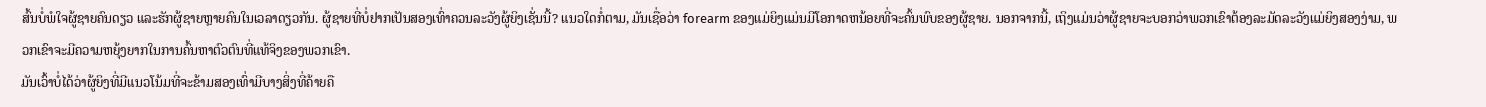ສົ້ນບໍ່ພໍໃຈຜູ້ຊາຍຄົນດຽວ ແລະຮັກຜູ້ຊາຍຫຼາຍຄົນໃນເວລາດຽວກັນ. ຜູ້ຊາຍທີ່ບໍ່ຢາກເປັນສອງເທົ່າຄວນລະວັງຜູ້ຍິງເຊັ່ນນີ້? ແນວໃດກໍ່ຕາມ, ມັນເຊື່ອວ່າ forearm ຂອງແມ່ຍິງແມ່ນມີໂອກາດຫນ້ອຍທີ່ຈະຄົ້ນພົບຂອງຜູ້ຊາຍ. ນອກຈາກນີ້, ເຖິງແມ່ນວ່າຜູ້ຊາຍຈະບອກວ່າພວກເຂົາຕ້ອງລະມັດລະວັງແມ່ຍິງສອງງ່າມ, ພວກເຂົາຈະມີຄວາມຫຍຸ້ງຍາກໃນການຄົ້ນຫາຕົວຕົນທີ່ແທ້ຈິງຂອງພວກເຂົາ.
ມັນເວົ້າບໍ່ໄດ້ວ່າຜູ້ຍິງທີ່ມີແນວໂນ້ມທີ່ຈະຂ້າມສອງເທົ່າມີບາງສິ່ງທີ່ຄ້າຍຄື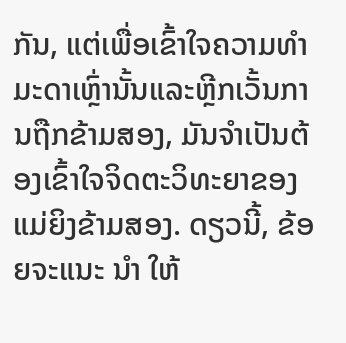ກັນ, ແຕ່ເພື່ອເຂົ້າໃຈຄວາມທໍາມະດາເຫຼົ່ານັ້ນແລະຫຼີກເວັ້ນການຖືກຂ້າມສອງ, ມັນຈໍາເປັນຕ້ອງເຂົ້າໃຈຈິດຕະວິທະຍາຂອງແມ່ຍິງຂ້າມສອງ. ດຽວນີ້, ຂ້ອຍຈະແນະ ນຳ ໃຫ້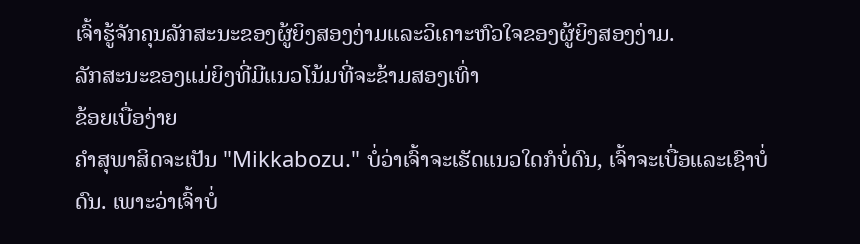ເຈົ້າຮູ້ຈັກຄຸນລັກສະນະຂອງຜູ້ຍິງສອງງ່າມແລະວິເຄາະຫົວໃຈຂອງຜູ້ຍິງສອງງ່າມ.
ລັກສະນະຂອງແມ່ຍິງທີ່ມີແນວໂນ້ມທີ່ຈະຂ້າມສອງເທົ່າ
ຂ້ອຍເບື່ອງ່າຍ
ຄໍາສຸພາສິດຈະເປັນ "Mikkabozu." ບໍ່ວ່າເຈົ້າຈະເຮັດແນວໃດກໍບໍ່ດົນ, ເຈົ້າຈະເບື່ອແລະເຊົາບໍ່ດົນ. ເພາະວ່າເຈົ້າບໍ່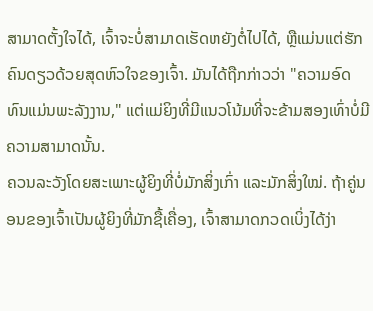ສາມາດຕັ້ງໃຈໄດ້, ເຈົ້າຈະບໍ່ສາມາດເຮັດຫຍັງຕໍ່ໄປໄດ້, ຫຼືແມ່ນແຕ່ຮັກຄົນດຽວດ້ວຍສຸດຫົວໃຈຂອງເຈົ້າ. ມັນໄດ້ຖືກກ່າວວ່າ "ຄວາມອົດທົນແມ່ນພະລັງງານ," ແຕ່ແມ່ຍິງທີ່ມີແນວໂນ້ມທີ່ຈະຂ້າມສອງເທົ່າບໍ່ມີຄວາມສາມາດນັ້ນ.
ຄວນລະວັງໂດຍສະເພາະຜູ້ຍິງທີ່ບໍ່ມັກສິ່ງເກົ່າ ແລະມັກສິ່ງໃໝ່. ຖ້າຄູ່ນອນຂອງເຈົ້າເປັນຜູ້ຍິງທີ່ມັກຊື້ເຄື່ອງ, ເຈົ້າສາມາດກວດເບິ່ງໄດ້ງ່າ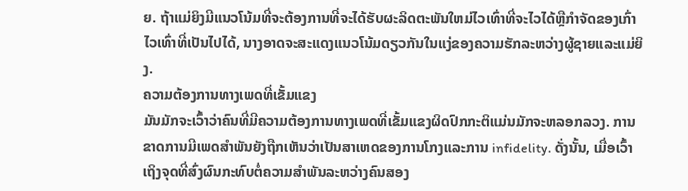ຍ. ຖ້າແມ່ຍິງມີແນວໂນ້ມທີ່ຈະຕ້ອງການທີ່ຈະໄດ້ຮັບຜະລິດຕະພັນໃຫມ່ໄວເທົ່າທີ່ຈະໄວໄດ້ຫຼືກໍາຈັດຂອງເກົ່າໄວເທົ່າທີ່ເປັນໄປໄດ້, ນາງອາດຈະສະແດງແນວໂນ້ມດຽວກັນໃນແງ່ຂອງຄວາມຮັກລະຫວ່າງຜູ້ຊາຍແລະແມ່ຍິງ.
ຄວາມຕ້ອງການທາງເພດທີ່ເຂັ້ມແຂງ
ມັນມັກຈະເວົ້າວ່າຄົນທີ່ມີຄວາມຕ້ອງການທາງເພດທີ່ເຂັ້ມແຂງຜິດປົກກະຕິແມ່ນມັກຈະຫລອກລວງ. ການຂາດການມີເພດສໍາພັນຍັງຖືກເຫັນວ່າເປັນສາເຫດຂອງການໂກງແລະການ infidelity. ດັ່ງນັ້ນ, ເມື່ອເວົ້າເຖິງຈຸດທີ່ສົ່ງຜົນກະທົບຕໍ່ຄວາມສຳພັນລະຫວ່າງຄົນສອງ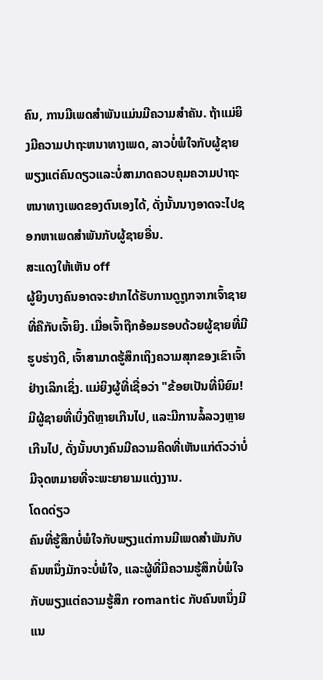ຄົນ, ການມີເພດສຳພັນແມ່ນມີຄວາມສຳຄັນ. ຖ້າແມ່ຍິງມີຄວາມປາຖະຫນາທາງເພດ, ລາວບໍ່ພໍໃຈກັບຜູ້ຊາຍພຽງແຕ່ຄົນດຽວແລະບໍ່ສາມາດຄວບຄຸມຄວາມປາຖະຫນາທາງເພດຂອງຕົນເອງໄດ້, ດັ່ງນັ້ນນາງອາດຈະໄປຊອກຫາເພດສໍາພັນກັບຜູ້ຊາຍອື່ນ.
ສະແດງໃຫ້ເຫັນ off
ຜູ້ຍິງບາງຄົນອາດຈະຢາກໄດ້ຮັບການດູຖູກຈາກເຈົ້າຊາຍທີ່ຄືກັບເຈົ້າຍິງ. ເມື່ອເຈົ້າຖືກອ້ອມຮອບດ້ວຍຜູ້ຊາຍທີ່ມີຮູບຮ່າງດີ, ເຈົ້າສາມາດຮູ້ສຶກເຖິງຄວາມສຸກຂອງເຂົາເຈົ້າຢ່າງເລິກເຊິ່ງ. ແມ່ຍິງຜູ້ທີ່ເຊື່ອວ່າ "ຂ້ອຍເປັນທີ່ນິຍົມ! ມີຜູ້ຊາຍທີ່ເບິ່ງດີຫຼາຍເກີນໄປ, ແລະມີການລໍ້ລວງຫຼາຍເກີນໄປ, ດັ່ງນັ້ນບາງຄົນມີຄວາມຄິດທີ່ເຫັນແກ່ຕົວວ່າບໍ່ມີຈຸດຫມາຍທີ່ຈະພະຍາຍາມແຕ່ງງານ.
ໂດດດ່ຽວ
ຄົນທີ່ຮູ້ສຶກບໍ່ພໍໃຈກັບພຽງແຕ່ການມີເພດສໍາພັນກັບຄົນຫນຶ່ງມັກຈະບໍ່ພໍໃຈ, ແລະຜູ້ທີ່ມີຄວາມຮູ້ສຶກບໍ່ພໍໃຈກັບພຽງແຕ່ຄວາມຮູ້ສຶກ romantic ກັບຄົນຫນຶ່ງມີແນ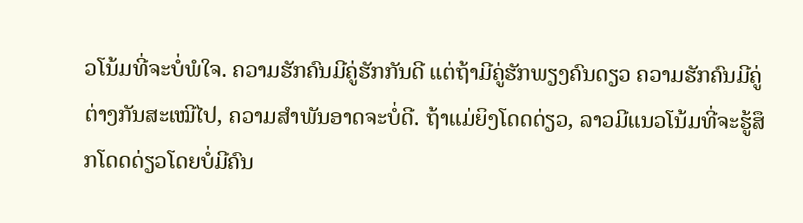ວໂນ້ມທີ່ຈະບໍ່ພໍໃຈ. ຄວາມຮັກຄົນມີຄູ່ຮັກກັນດີ ແຕ່ຖ້າມີຄູ່ຮັກພຽງຄົນດຽວ ຄວາມຮັກຄົນມີຄູ່ຕ່າງກັນສະເໝີໄປ, ຄວາມສຳພັນອາດຈະບໍ່ດີ. ຖ້າແມ່ຍິງໂດດດ່ຽວ, ລາວມີແນວໂນ້ມທີ່ຈະຮູ້ສຶກໂດດດ່ຽວໂດຍບໍ່ມີຄົນ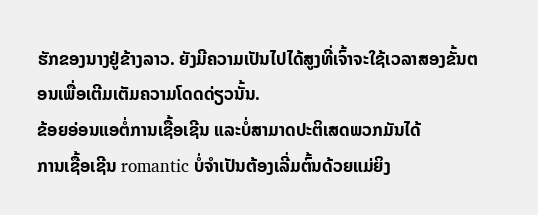ຮັກຂອງນາງຢູ່ຂ້າງລາວ. ຍັງມີຄວາມເປັນໄປໄດ້ສູງທີ່ເຈົ້າຈະໃຊ້ເວລາສອງຂັ້ນຕອນເພື່ອເຕີມເຕັມຄວາມໂດດດ່ຽວນັ້ນ.
ຂ້ອຍອ່ອນແອຕໍ່ການເຊື້ອເຊີນ ແລະບໍ່ສາມາດປະຕິເສດພວກມັນໄດ້
ການເຊື້ອເຊີນ romantic ບໍ່ຈໍາເປັນຕ້ອງເລີ່ມຕົ້ນດ້ວຍແມ່ຍິງ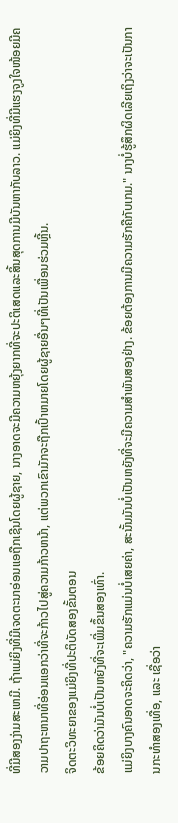ທີ່ມີສອງງ່າມສະເຫມີ. ຖ້າແມ່ຍິງທີ່ມີເຈດຕະນາອ່ອນແອຖືກເຊີນໂດຍຜູ້ຊາຍ, ນາງອາດຈະມີຄວາມຫຍຸ້ງຍາກທີ່ຈະປະຕິເສດແລະສິ້ນສຸດການມີບັນຫາກັບລາວ. ແມ່ຍິງທີ່ມີແຮງຈູງໃຈໜ້ອຍມີຄວາມປາຖະຫນາທີ່ອ່ອນແອກວ່າທີ່ຈະກ້າວໄປສູ່ຄວາມກ້າວຫນ້າ, ແຕ່ພວກເຂົາມັກຈະຖືກເປົ້າຫມາຍໂດຍຜູ້ຊາຍອື່ນໆທີ່ເປັນເພື່ອນຮ່ວມຫຼີ້ນ.
ຈິດຕະວິທະຍາຂອງແມ່ຍິງທີ່ປະຕິບັດສອງຂັ້ນຕອນ
ຂ້ອຍຄິດວ່າມັນບໍ່ເປັນຫຍັງທີ່ຈະເພີ່ມຂຶ້ນສອງເທົ່າ.
ແມ່ຍິງບາງຄົນອາດຈະຄິດວ່າ, "ຄວາມຮັກແມ່ນບໍ່ເສຍຄ່າ, ສະນັ້ນມັນບໍ່ເປັນຫຍັງທີ່ຈະມີຄວາມສໍາພັນສອງຢ່າງ. ຂ້ອຍຕ້ອງການມີຄວາມຮັກຄືກັບເກມ." ນາງບໍ່ຮູ້ສຶກຜິດເລີຍເຖິງວ່າຈະເປັນການກະທຳສອງເທື່ອ, ແລະ ເຊື່ອວ່າ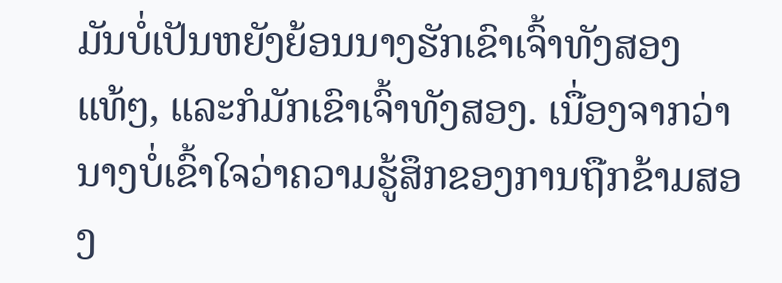ມັນບໍ່ເປັນຫຍັງຍ້ອນນາງຮັກເຂົາເຈົ້າທັງສອງແທ້ໆ, ແລະກໍມັກເຂົາເຈົ້າທັງສອງ. ເນື່ອງຈາກວ່ານາງບໍ່ເຂົ້າໃຈວ່າຄວາມຮູ້ສຶກຂອງການຖືກຂ້າມສອງ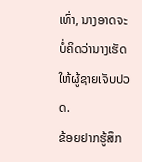ເທົ່າ, ນາງອາດຈະບໍ່ຄິດວ່ານາງເຮັດໃຫ້ຜູ້ຊາຍເຈັບປວດ.
ຂ້ອຍຢາກຮູ້ສຶກ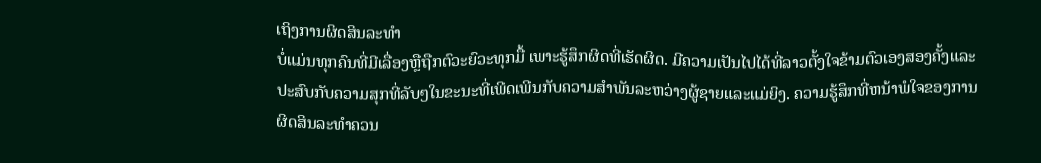ເຖິງການຜິດສິນລະທຳ
ບໍ່ແມ່ນທຸກຄົນທີ່ມີເລື່ອງຫຼືຖືກຕົວະຍົວະທຸກມື້ ເພາະຮູ້ສຶກຜິດທີ່ເຮັດຜິດ. ມີຄວາມເປັນໄປໄດ້ທີ່ລາວຕັ້ງໃຈຂ້າມຕົວເອງສອງຄັ້ງແລະປະສົບກັບຄວາມສຸກທີ່ລັບໆໃນຂະນະທີ່ເພີດເພີນກັບຄວາມສໍາພັນລະຫວ່າງຜູ້ຊາຍແລະແມ່ຍິງ. ຄວາມຮູ້ສຶກທີ່ຫນ້າພໍໃຈຂອງການຜິດສິນລະທໍາຄວນ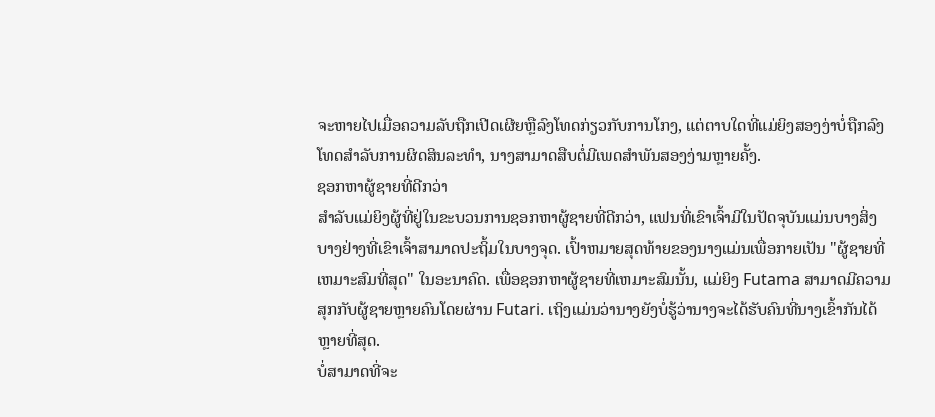ຈະຫາຍໄປເມື່ອຄວາມລັບຖືກເປີດເຜີຍຫຼືລົງໂທດກ່ຽວກັບການໂກງ, ແຕ່ຕາບໃດທີ່ແມ່ຍິງສອງງ່າບໍ່ຖືກລົງໂທດສໍາລັບການຜິດສິນລະທໍາ, ນາງສາມາດສືບຕໍ່ມີເພດສໍາພັນສອງງ່າມຫຼາຍຄັ້ງ.
ຊອກຫາຜູ້ຊາຍທີ່ດີກວ່າ
ສໍາລັບແມ່ຍິງຜູ້ທີ່ຢູ່ໃນຂະບວນການຊອກຫາຜູ້ຊາຍທີ່ດີກວ່າ, ແຟນທີ່ເຂົາເຈົ້າມີໃນປັດຈຸບັນແມ່ນບາງສິ່ງບາງຢ່າງທີ່ເຂົາເຈົ້າສາມາດປະຖິ້ມໃນບາງຈຸດ. ເປົ້າຫມາຍສຸດທ້າຍຂອງນາງແມ່ນເພື່ອກາຍເປັນ "ຜູ້ຊາຍທີ່ເຫມາະສົມທີ່ສຸດ" ໃນອະນາຄົດ. ເພື່ອຊອກຫາຜູ້ຊາຍທີ່ເຫມາະສົມນັ້ນ, ແມ່ຍິງ Futama ສາມາດມີຄວາມສຸກກັບຜູ້ຊາຍຫຼາຍຄົນໂດຍຜ່ານ Futari. ເຖິງແມ່ນວ່ານາງຍັງບໍ່ຮູ້ວ່ານາງຈະໄດ້ຮັບຄົນທີ່ນາງເຂົ້າກັນໄດ້ຫຼາຍທີ່ສຸດ.
ບໍ່ສາມາດທີ່ຈະ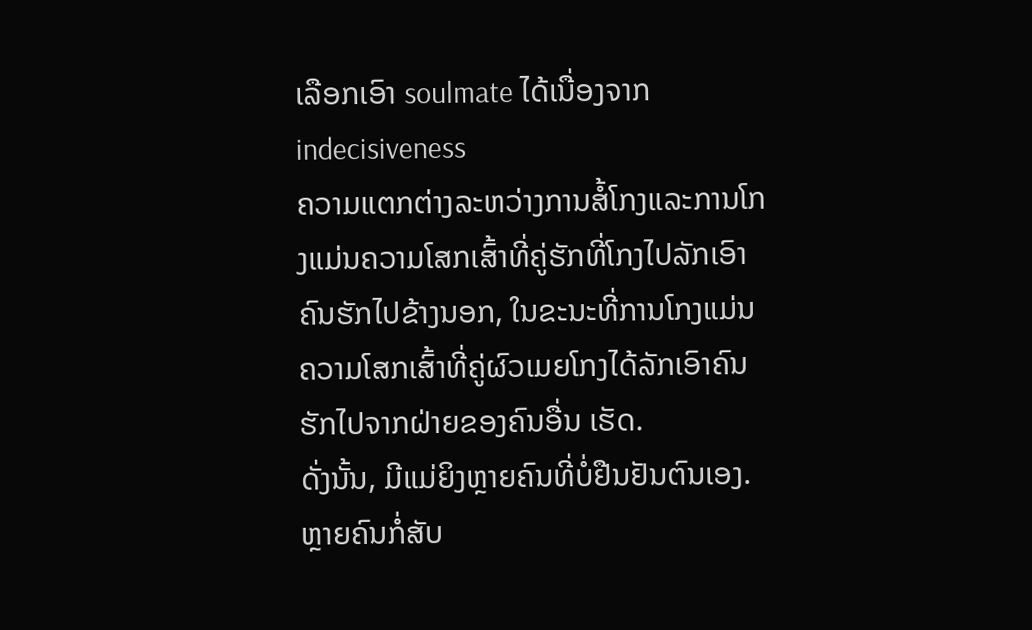ເລືອກເອົາ soulmate ໄດ້ເນື່ອງຈາກ indecisiveness
ຄວາມແຕກຕ່າງລະຫວ່າງການສໍ້ໂກງແລະການໂກງແມ່ນຄວາມໂສກເສົ້າທີ່ຄູ່ຮັກທີ່ໂກງໄປລັກເອົາຄົນຮັກໄປຂ້າງນອກ, ໃນຂະນະທີ່ການໂກງແມ່ນຄວາມໂສກເສົ້າທີ່ຄູ່ຜົວເມຍໂກງໄດ້ລັກເອົາຄົນຮັກໄປຈາກຝ່າຍຂອງຄົນອື່ນ ເຮັດ.
ດັ່ງນັ້ນ, ມີແມ່ຍິງຫຼາຍຄົນທີ່ບໍ່ຢືນຢັນຕົນເອງ. ຫຼາຍຄົນກໍ່ສັບ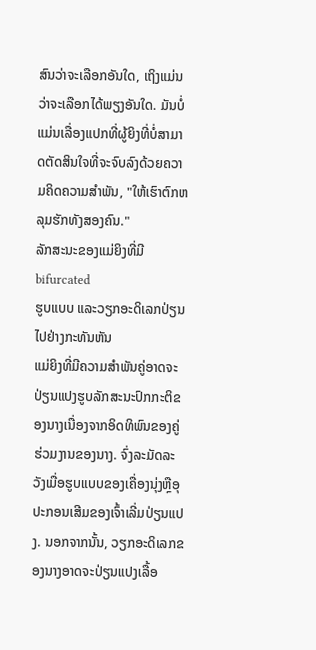ສົນວ່າຈະເລືອກອັນໃດ, ເຖິງແມ່ນວ່າຈະເລືອກໄດ້ພຽງອັນໃດ. ມັນບໍ່ແມ່ນເລື່ອງແປກທີ່ຜູ້ຍິງທີ່ບໍ່ສາມາດຕັດສິນໃຈທີ່ຈະຈົບລົງດ້ວຍຄວາມຄິດຄວາມສຳພັນ, "ໃຫ້ເຮົາຕົກຫລຸມຮັກທັງສອງຄົນ."
ລັກສະນະຂອງແມ່ຍິງທີ່ມີ bifurcated
ຮູບແບບ ແລະວຽກອະດິເລກປ່ຽນໄປຢ່າງກະທັນຫັນ
ແມ່ຍິງທີ່ມີຄວາມສໍາພັນຄູ່ອາດຈະປ່ຽນແປງຮູບລັກສະນະປົກກະຕິຂອງນາງເນື່ອງຈາກອິດທິພົນຂອງຄູ່ຮ່ວມງານຂອງນາງ. ຈົ່ງລະມັດລະວັງເມື່ອຮູບແບບຂອງເຄື່ອງນຸ່ງຫຼືອຸປະກອນເສີມຂອງເຈົ້າເລີ່ມປ່ຽນແປງ. ນອກຈາກນັ້ນ, ວຽກອະດິເລກຂອງນາງອາດຈະປ່ຽນແປງເລື້ອ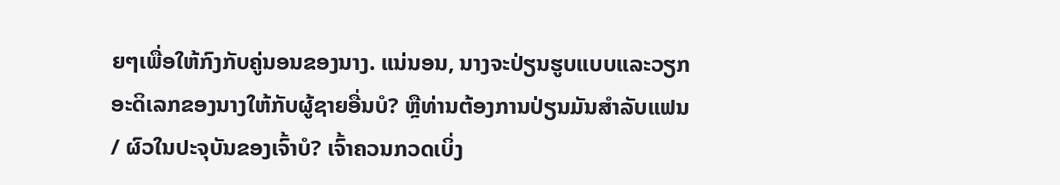ຍໆເພື່ອໃຫ້ກົງກັບຄູ່ນອນຂອງນາງ. ແນ່ນອນ, ນາງຈະປ່ຽນຮູບແບບແລະວຽກອະດິເລກຂອງນາງໃຫ້ກັບຜູ້ຊາຍອື່ນບໍ? ຫຼືທ່ານຕ້ອງການປ່ຽນມັນສໍາລັບແຟນ / ຜົວໃນປະຈຸບັນຂອງເຈົ້າບໍ? ເຈົ້າຄວນກວດເບິ່ງ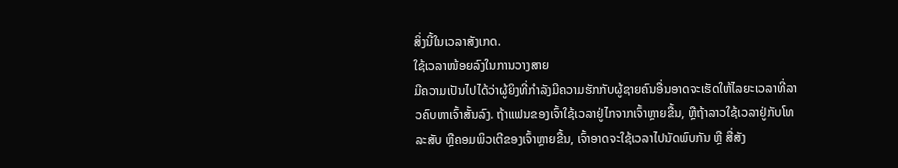ສິ່ງນີ້ໃນເວລາສັງເກດ.
ໃຊ້ເວລາໜ້ອຍລົງໃນການວາງສາຍ
ມີຄວາມເປັນໄປໄດ້ວ່າຜູ້ຍິງທີ່ກຳລັງມີຄວາມຮັກກັບຜູ້ຊາຍຄົນອື່ນອາດຈະເຮັດໃຫ້ໄລຍະເວລາທີ່ລາວຄົບຫາເຈົ້າສັ້ນລົງ. ຖ້າແຟນຂອງເຈົ້າໃຊ້ເວລາຢູ່ໄກຈາກເຈົ້າຫຼາຍຂື້ນ, ຫຼືຖ້າລາວໃຊ້ເວລາຢູ່ກັບໂທລະສັບ ຫຼືຄອມພິວເຕີຂອງເຈົ້າຫຼາຍຂື້ນ, ເຈົ້າອາດຈະໃຊ້ເວລາໄປນັດພົບກັນ ຫຼື ສື່ສັງ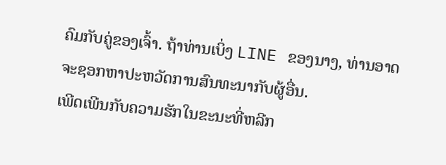ຄົມກັບຄູ່ຂອງເຈົ້າ. ຖ້າທ່ານເບິ່ງ LINE ຂອງນາງ, ທ່ານອາດຈະຊອກຫາປະຫວັດການສົນທະນາກັບຜູ້ອື່ນ.
ເພີດເພີນກັບຄວາມຮັກໃນຂະນະທີ່ຫລີກ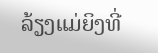ລ້ຽງແມ່ຍິງທີ່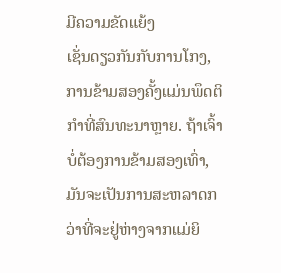ມີຄວາມຂັດແຍ້ງ
ເຊັ່ນດຽວກັນກັບການໂກງ, ການຂ້າມສອງຄັ້ງແມ່ນພຶດຕິກໍາທີ່ສົນທະນາຫຼາຍ. ຖ້າເຈົ້າບໍ່ຕ້ອງການຂ້າມສອງເທົ່າ, ມັນຈະເປັນການສະຫລາດກວ່າທີ່ຈະຢູ່ຫ່າງຈາກແມ່ຍິ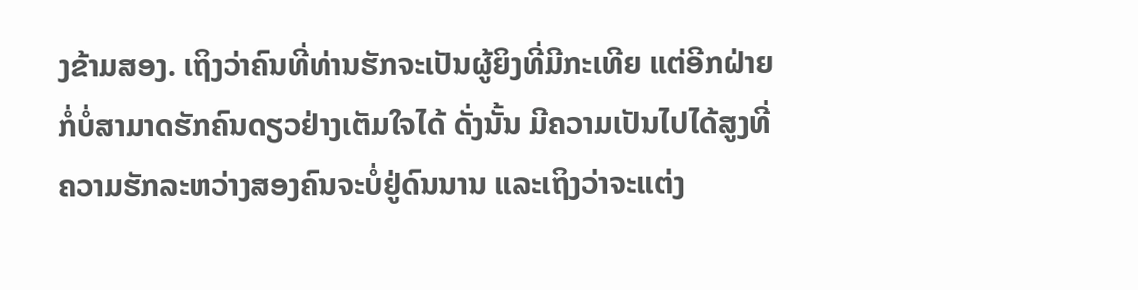ງຂ້າມສອງ. ເຖິງວ່າຄົນທີ່ທ່ານຮັກຈະເປັນຜູ້ຍິງທີ່ມີກະເທີຍ ແຕ່ອີກຝ່າຍກໍ່ບໍ່ສາມາດຮັກຄົນດຽວຢ່າງເຕັມໃຈໄດ້ ດັ່ງນັ້ນ ມີຄວາມເປັນໄປໄດ້ສູງທີ່ຄວາມຮັກລະຫວ່າງສອງຄົນຈະບໍ່ຢູ່ດົນນານ ແລະເຖິງວ່າຈະແຕ່ງ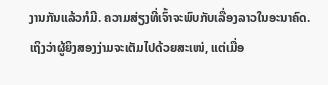ງານກັນແລ້ວກໍມີ. ຄວາມສ່ຽງທີ່ເຈົ້າຈະພົບກັບເລື່ອງລາວໃນອະນາຄົດ. ເຖິງວ່າຜູ້ຍິງສອງງ່າມຈະເຕັມໄປດ້ວຍສະເໜ່, ແຕ່ເມື່ອ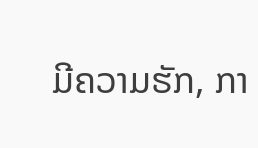ມີຄວາມຮັກ, ກາ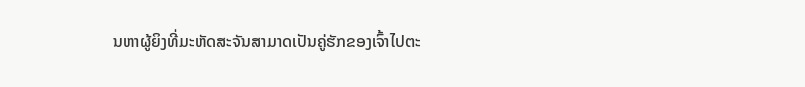ນຫາຜູ້ຍິງທີ່ມະຫັດສະຈັນສາມາດເປັນຄູ່ຮັກຂອງເຈົ້າໄປຕະ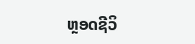ຫຼອດຊີວິ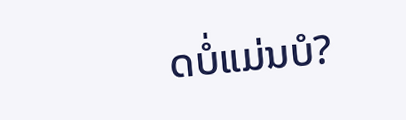ດບໍ່ແມ່ນບໍ?